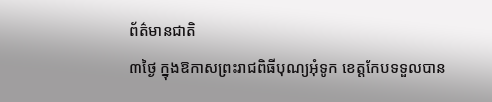ព័ត៌មានជាតិ
៣ថ្ងៃ ក្នុងឱកាសព្រះរាជពិធីបុណ្យអុំទូក ខេត្តកែបទទួលបាន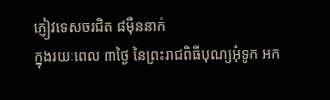ភ្ញៀវទេសចរជិត ៨ម៉ឺននាក់
ក្នុងរយៈពេល ៣ថ្ងៃ នៃព្រះរាជពិធីបុណ្យអុំទូក អក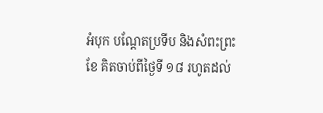អំបុក បណ្តែតប្រទីប និងសំពះព្រះខែ គិតចាប់ពីថ្ងៃទី ១៨ រហូតដល់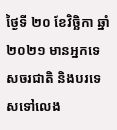ថ្ងៃទី ២០ ខែវិច្ឆិកា ឆ្នាំ ២០២១ មានអ្នកទេសចរជាតិ និងបរទេសទៅលេង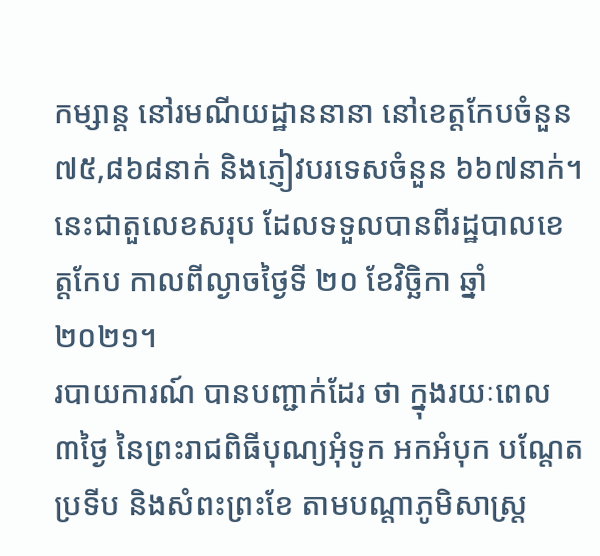កម្សាន្ត នៅរមណីយដ្ឋាននានា នៅខេត្តកែបចំនួន ៧៥,៨៦៨នាក់ និងភ្ញៀវបរទេសចំនួន ៦៦៧នាក់។ នេះជាតួលេខសរុប ដែលទទួលបានពីរដ្ឋបាលខេត្តកែប កាលពីល្ងាចថ្ងៃទី ២០ ខែវិច្ឆិកា ឆ្នាំ ២០២១។
របាយការណ៍ បានបញ្ជាក់ដែរ ថា ក្នុងរយៈពេល ៣ថ្ងៃ នៃព្រះរាជពិធីបុណ្យអុំទូក អកអំបុក បណ្តែតប្រទីប និងសំពះព្រះខែ តាមបណ្តាភូមិសាស្ត្រ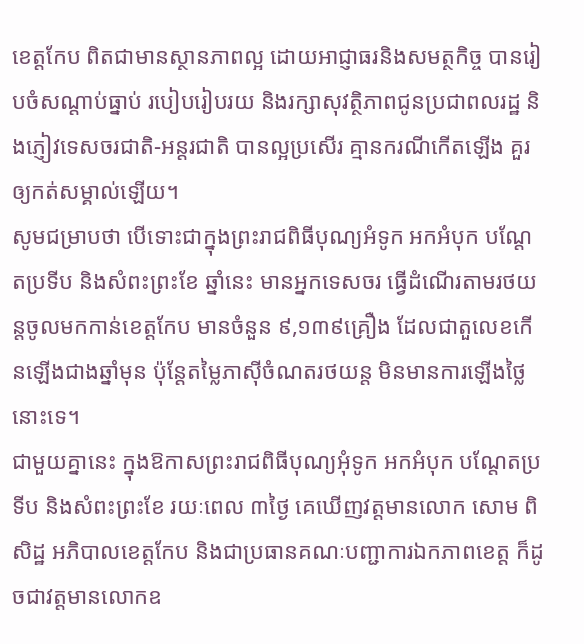ខេត្តកែប ពិតជាមានស្ថានភាពល្អ ដោយអាជ្ញាធរនិងសមត្ថកិច្ច បានរៀបចំសណ្តាប់ធ្នាប់ របៀបរៀបរយ និងរក្សាសុវត្ថិភាពជូនប្រជាពលរដ្ឋ និងភ្ញៀវទេសចរជាតិ-អន្តរជាតិ បានល្អប្រសើរ គ្មានករណីកើតឡើង គួរឲ្យកត់សម្គាល់ឡើយ។
សូមជម្រាបថា បើទោះជាក្នុងព្រះរាជពិធីបុណ្យអំទូក អកអំបុក បណ្តែតប្រទីប និងសំពះព្រះខែ ឆ្នាំនេះ មានអ្នកទេសចរ ធ្វើដំណើរតាមរថយន្តចូលមកកាន់ខេត្តកែប មានចំនួន ៩,១៣៩គ្រឿង ដែលជាតួលេខកើនឡើងជាងឆ្នាំមុន ប៉ុន្តែតម្លៃភាស៊ីចំណតរថយន្ត មិនមានការឡើងថ្លៃនោះទេ។
ជាមួយគ្នានេះ ក្នុងឱកាសព្រះរាជពិធីបុណ្យអុំទូក អកអំបុក បណ្តែតប្រទីប និងសំពះព្រះខែ រយៈពេល ៣ថ្ងៃ គេឃើញវត្តមានលោក សោម ពិសិដ្ឋ អភិបាលខេត្តកែប និងជាប្រធានគណៈបញ្ជាការឯកភាពខេត្ត ក៏ដូចជាវត្តមានលោកឧ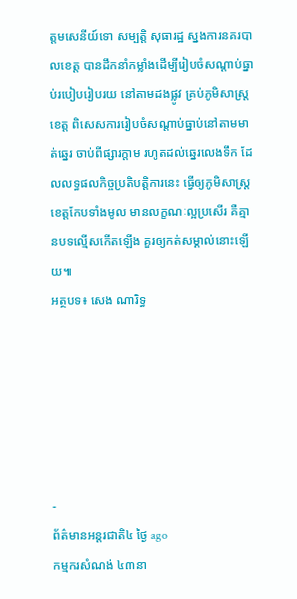ត្តមសេនីយ៍ទោ សម្បត្តិ សុធារដ្ឋ ស្នងការនគរបាលខេត្ត បានដឹកនាំកម្លាំងដើម្បីរៀបចំសណ្តាប់ធ្នាប់របៀបរៀបរយ នៅតាមដងផ្លូវ គ្រប់ភូមិសាស្ត្រខេត្ត ពិសេសការរៀបចំសណ្តាប់ធ្នាប់នៅតាមមាត់ឆ្នេរ ចាប់ពីផ្សារក្តាម រហូតដល់ឆ្នេរលេងទឹក ដែលលទ្ធផលកិច្ចប្រតិបត្តិការនេះ ធ្វើឲ្យភូមិសាស្ត្រខេត្តកែបទាំងមូល មានលក្ខណៈល្អប្រសើរ គឺគ្មានបទល្មើសកើតឡើង គួរឲ្យកត់សម្គាល់នោះឡើយ៕
អត្ថបទ៖ សេង ណារិទ្ធ






-
ព័ត៌មានអន្ដរជាតិ៤ ថ្ងៃ ago
កម្មករសំណង់ ៤៣នា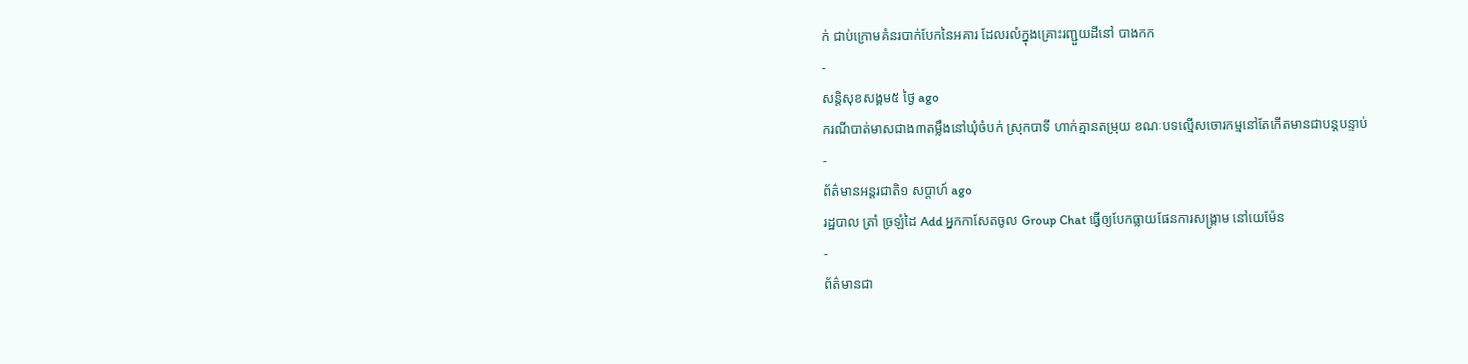ក់ ជាប់ក្រោមគំនរបាក់បែកនៃអគារ ដែលរលំក្នុងគ្រោះរញ្ជួយដីនៅ បាងកក
-
សន្តិសុខសង្គម៥ ថ្ងៃ ago
ករណីបាត់មាសជាង៣តម្លឹងនៅឃុំចំបក់ ស្រុកបាទី ហាក់គ្មានតម្រុយ ខណៈបទល្មើសចោរកម្មនៅតែកើតមានជាបន្តបន្ទាប់
-
ព័ត៌មានអន្ដរជាតិ១ សប្តាហ៍ ago
រដ្ឋបាល ត្រាំ ច្រឡំដៃ Add អ្នកកាសែតចូល Group Chat ធ្វើឲ្យបែកធ្លាយផែនការសង្គ្រាម នៅយេម៉ែន
-
ព័ត៌មានជា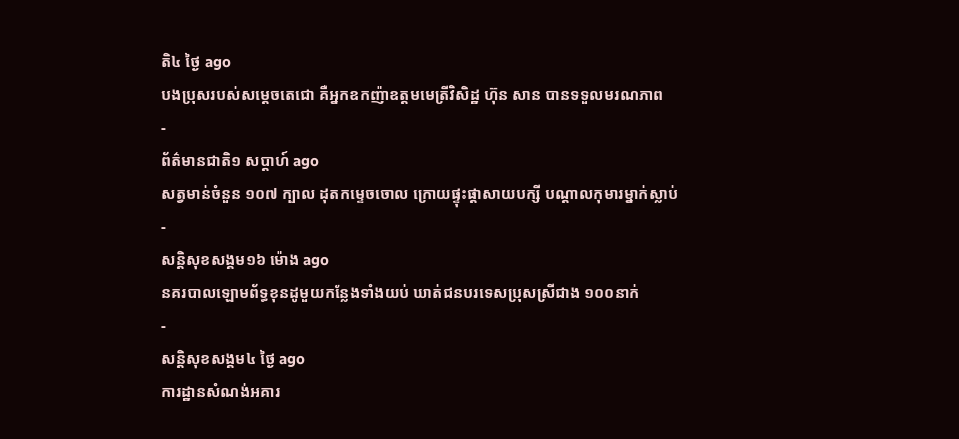តិ៤ ថ្ងៃ ago
បងប្រុសរបស់សម្ដេចតេជោ គឺអ្នកឧកញ៉ាឧត្តមមេត្រីវិសិដ្ឋ ហ៊ុន សាន បានទទួលមរណភាព
-
ព័ត៌មានជាតិ១ សប្តាហ៍ ago
សត្វមាន់ចំនួន ១០៧ ក្បាល ដុតកម្ទេចចោល ក្រោយផ្ទុះផ្ដាសាយបក្សី បណ្តាលកុមារម្នាក់ស្លាប់
-
សន្តិសុខសង្គម១៦ ម៉ោង ago
នគរបាលឡោមព័ទ្ធខុនដូមួយកន្លែងទាំងយប់ ឃាត់ជនបរទេសប្រុសស្រីជាង ១០០នាក់
-
សន្តិសុខសង្គម៤ ថ្ងៃ ago
ការដ្ឋានសំណង់អគារ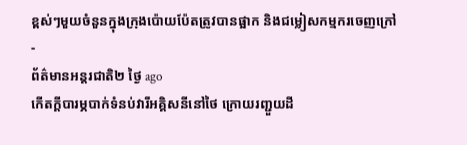ខ្ពស់ៗមួយចំនួនក្នុងក្រុងប៉ោយប៉ែតត្រូវបានផ្អាក និងជម្លៀសកម្មករចេញក្រៅ
-
ព័ត៌មានអន្ដរជាតិ២ ថ្ងៃ ago
កើតក្តីបារម្ភបាក់ទំនប់វារីអគ្គិសនីនៅថៃ ក្រោយរញ្ជួយដី